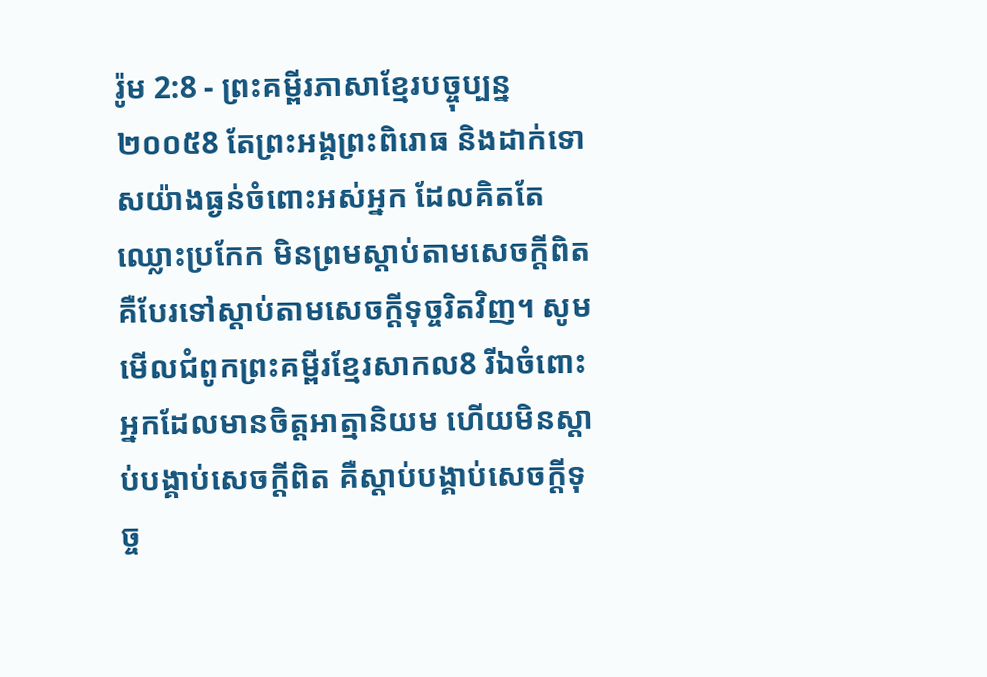រ៉ូម 2:8 - ព្រះគម្ពីរភាសាខ្មែរបច្ចុប្បន្ន ២០០៥8 តែព្រះអង្គព្រះពិរោធ និងដាក់ទោសយ៉ាងធ្ងន់ចំពោះអស់អ្នក ដែលគិតតែឈ្លោះប្រកែក មិនព្រមស្ដាប់តាមសេចក្ដីពិត គឺបែរទៅស្ដាប់តាមសេចក្ដីទុច្ចរិតវិញ។ សូមមើលជំពូកព្រះគម្ពីរខ្មែរសាកល8 រីឯចំពោះអ្នកដែលមានចិត្តអាត្មានិយម ហើយមិនស្ដាប់បង្គាប់សេចក្ដីពិត គឺស្ដាប់បង្គាប់សេចក្ដីទុច្ច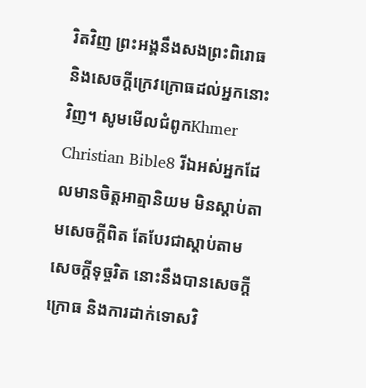រិតវិញ ព្រះអង្គនឹងសងព្រះពិរោធ និងសេចក្ដីក្រេវក្រោធដល់អ្នកនោះវិញ។ សូមមើលជំពូកKhmer Christian Bible8 រីឯអស់អ្នកដែលមានចិត្ដអាត្មានិយម មិនស្ដាប់តាមសេចក្ដីពិត តែបែរជាស្ដាប់តាមសេចក្ដីទុច្ចរិត នោះនឹងបានសេចក្ដីក្រោធ និងការដាក់ទោសវិ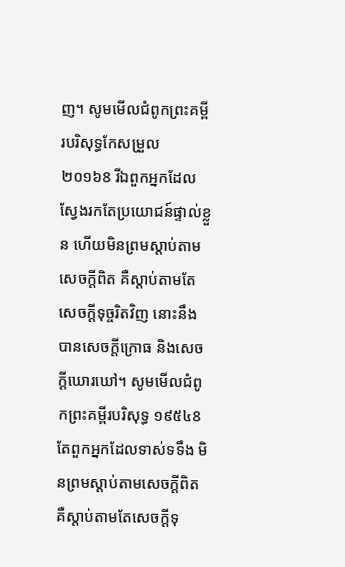ញ។ សូមមើលជំពូកព្រះគម្ពីរបរិសុទ្ធកែសម្រួល ២០១៦8 រីឯពួកអ្នកដែលស្វែងរកតែប្រយោជន៍ផ្ទាល់ខ្លួន ហើយមិនព្រមស្តាប់តាមសេចក្តីពិត គឺស្តាប់តាមតែសេចក្តីទុច្ចរិតវិញ នោះនឹងបានសេចក្តីក្រោធ និងសេចក្តីឃោរឃៅ។ សូមមើលជំពូកព្រះគម្ពីរបរិសុទ្ធ ១៩៥៤8 តែពួកអ្នកដែលទាស់ទទឹង មិនព្រមស្តាប់តាមសេចក្ដីពិត គឺស្តាប់តាមតែសេចក្ដីទុ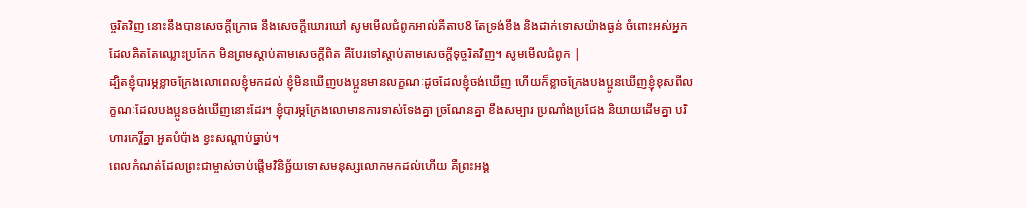ច្ចរិតវិញ នោះនឹងបានសេចក្ដីក្រោធ នឹងសេចក្ដីឃោរឃៅ សូមមើលជំពូកអាល់គីតាប8 តែទ្រង់ខឹង និងដាក់ទោសយ៉ាងធ្ងន់ ចំពោះអស់អ្នកដែលគិតតែឈ្លោះប្រកែក មិនព្រមស្ដាប់តាមសេចក្ដីពិត គឺបែរទៅស្ដាប់តាមសេចក្ដីទុច្ចរិតវិញ។ សូមមើលជំពូក |
ដ្បិតខ្ញុំបារម្ភខ្លាចក្រែងលោពេលខ្ញុំមកដល់ ខ្ញុំមិនឃើញបងប្អូនមានលក្ខណៈដូចដែលខ្ញុំចង់ឃើញ ហើយក៏ខ្លាចក្រែងបងប្អូនឃើញខ្ញុំខុសពីលក្ខណៈដែលបងប្អូនចង់ឃើញនោះដែរ។ ខ្ញុំបារម្ភក្រែងលោមានការទាស់ទែងគ្នា ច្រណែនគ្នា ខឹងសម្បារ ប្រណាំងប្រជែង និយាយដើមគ្នា បរិហារកេរ្តិ៍គ្នា អួតបំប៉ាង ខ្វះសណ្ដាប់ធ្នាប់។
ពេលកំណត់ដែលព្រះជាម្ចាស់ចាប់ផ្តើមវិនិច្ឆ័យទោសមនុស្សលោកមកដល់ហើយ គឺព្រះអង្គ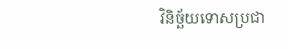វិនិច្ឆ័យទោសប្រជា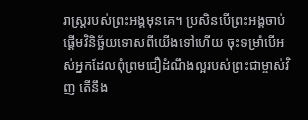រាស្ដ្ររបស់ព្រះអង្គមុនគេ។ ប្រសិនបើព្រះអង្គចាប់ផ្ដើមវិនិច្ឆ័យទោសពីយើងទៅហើយ ចុះទម្រាំបើអស់អ្នកដែលពុំព្រមជឿដំណឹងល្អរបស់ព្រះជាម្ចាស់វិញ តើនឹង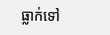ធ្លាក់ទៅ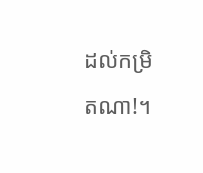ដល់កម្រិតណា!។